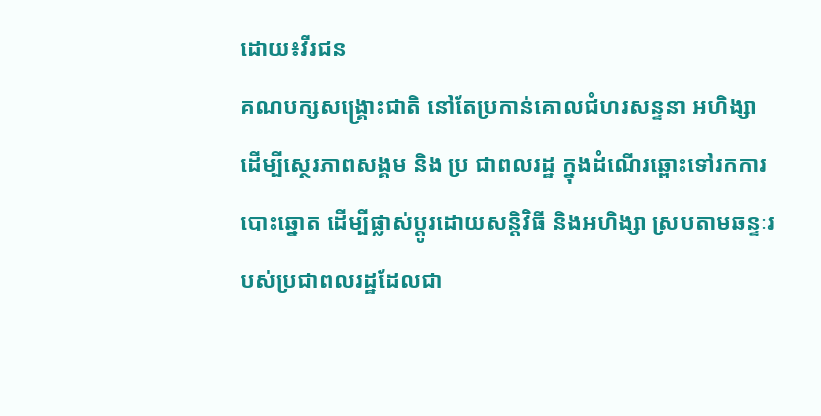ដោយ៖វីរជន
គណបក្សសង្គ្រោះជាតិ នៅតែប្រកាន់គោលជំហរសន្ទនា អហិង្សា ដើម្បីស្ថេរភាពសង្គម និង ប្រ ជាពលរដ្ឋ ក្នុងដំណើរឆ្ពោះទៅរកការបោះឆ្នោត ដើម្បីផ្លាស់ប្តូរដោយសន្តិវិធី និងអហិង្សា ស្របតាមឆន្ទៈរបស់ប្រជាពលរដ្ឋដែលជា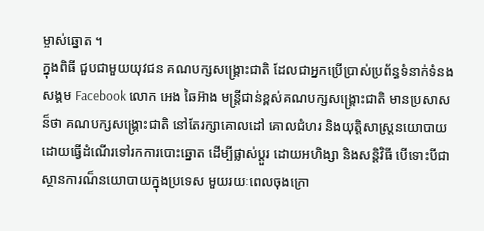ម្ចាស់ឆ្នោត ។
ក្នុងពិធី ជួបជាមួយយុវជន គណបក្សសង្គ្រោះជាតិ ដែលជាអ្នកប្រើប្រាស់ប្រព័ន្ធទំនាក់ទំនងសង្គម Facebook លោក អេង ឆៃអ៊ាង មន្រ្តីជាន់ខ្ពស់គណបក្សសង្គ្រោះជាតិ មានប្រសាសន៏ថា គណបក្សសង្គ្រោះជាតិ នៅតែរក្សាគោលដៅ គោលជំហរ និងយុត្តិសាស្រ្តនយោបាយ ដោយធ្វើដំណើរទៅរកការបោះឆ្នោត ដើម្បីផ្លាស់ប្តួរ ដោយអហិង្សា និងសន្តិវិធី បើទោះបីជាស្ថានការណ៏នយោបាយក្នុងប្រទេស មួយរយៈពេលចុងក្រោ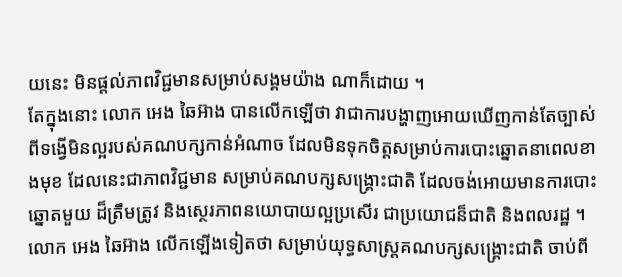យនេះ មិនផ្តល់ភាពវិជ្ជមានសម្រាប់សង្គមយ៉ាង ណាក៏ដោយ ។
តែក្នុងនោះ លោក អេង ឆៃអ៊ាង បានលើកឡើថា វាជាការបង្ហាញអោយឃើញកាន់តែច្បាស់ពីទង្វើមិនល្អរបស់គណបក្សកាន់អំណាច ដែលមិនទុកចិត្តសម្រាប់ការបោះឆ្នោតនាពេលខាងមុខ ដែលនេះជាភាពវិជ្ជមាន សម្រាប់គណបក្សសង្គ្រោះជាតិ ដែលចង់អោយមានការបោះឆ្នោតមួយ ដ៏ត្រឹមត្រូវ និងស្ថេរភាពនយោបាយល្អប្រសើរ ជាប្រយោជន៏ជាតិ និងពលរដ្ឋ ។
លោក អេង ឆៃអ៊ាង លើកឡើងទៀតថា សម្រាប់យុទ្ធសាស្រ្តគណបក្សសង្គ្រោះជាតិ ចាប់ពី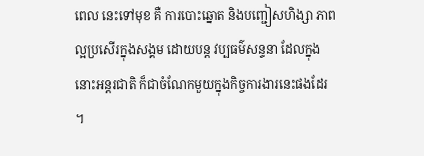ពេល នេះទៅមុខ គឺ ការបោះឆ្នោត និងបញ្ជៀសហិង្សា ភាពល្អប្រសើរក្នុងសង្គម ដោយបន្ត វប្បធម៌សន្ទនា ដែលក្នុងនោះអន្តរជាតិ ក៏ជាចំណែកមួយក្នុងកិច្ចការងារនេះផងដែរ ។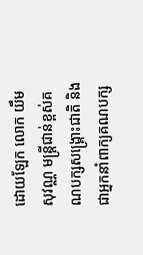ដោយឡែក លោក យឹម សុវណ្ណ មន្រ្តីជាន់ខ្ពស់គណបក្សសង្គ្រោះជាតិ និងជាអ្នកនាំពាក្យគណបក្ស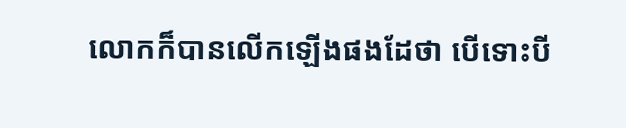លោកក៏បានលើកឡើងផងដែថា បើទោះបី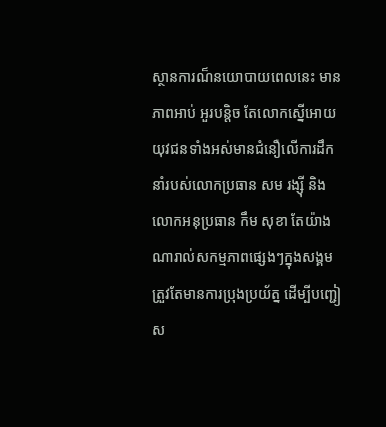ស្ថានការណ៏នយោបាយពេលនេះ មានភាពអាប់ អួរបន្តិច តែលោកស្នើអោយយុវជនទាំងអស់មានជំនឿលើការដឹកនាំរបស់លោកប្រធាន សម រង្ស៊ី និងលោកអនុប្រធាន កឹម សុខា តែយ៉ាងណារាល់សកម្មភាពផ្សេងៗក្នុងសង្គម ត្រួវតែមានការប្រុងប្រយ័ត្ន ដើម្បីបញ្ជៀស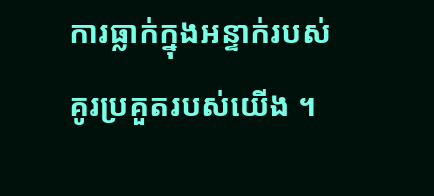ការធ្លាក់ក្នុងអន្ទាក់របស់គូរប្រគួតរបស់យើង ។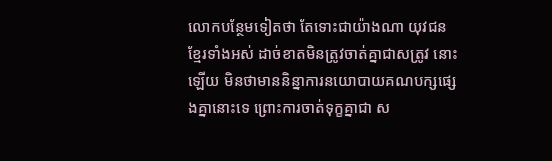លោកបន្ថែមទៀតថា តែទោះជាយ៉ាងណា យុវជនខ្មែរទាំងអស់ ដាច់ខាតមិនត្រូវចាត់គ្នាជាសត្រូវ នោះឡើយ មិនថាមាននិន្នាការនយោបាយគណបក្សផ្សេងគ្នានោះទេ ព្រោះការចាត់ទុក្ខគ្នាជា ស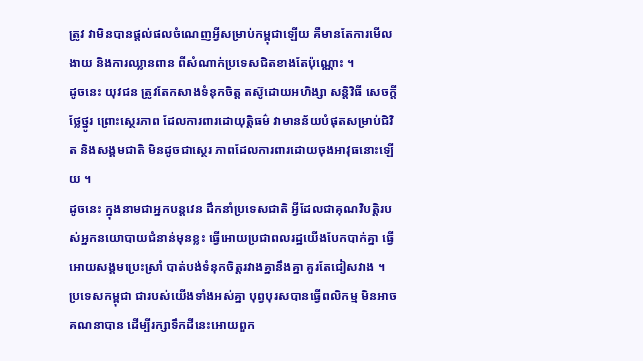ត្រូវ វាមិនបានផ្តល់ផលចំណេញអ្វីសម្រាប់កម្ពុជាឡើយ គឺមានតែការមើលងាយ និងការឈ្លានពាន ពីសំណាក់ប្រទេសជិតខាងតែប៉ុណ្ណោះ ។
ដូចនេះ យុវជន ត្រូវតែកសាងទំនុកចិត្ត តស៊ូដោយអហិង្សា សន្តិវិធី សេចក្តីថ្លែថ្នូរ ព្រោះស្ថេរភាព ដែលការពារដោយុត្តិធម៌ វាមានន័យបំផុតសម្រាប់ជិវិត និងសង្គមជាតិ មិនដូចជាស្ថេរ ភាពដែលការពារដោយចុងអាវុធនោះឡើយ ។
ដូចនេះ ក្នុងនាមជាអ្នកបន្តវេន ដឹកនាំប្រទេសជាតិ អ្វីដែលជាគុណវិបតិ្តរបស់អ្នកនយោបាយជំនាន់មុនខ្លះ ធ្វើអោយប្រជាពលរដ្ឋយើងបែកបាក់គ្នា ធ្វើអោយសង្គមប្រេះស្រាំ បាត់បង់ទំនុកចិត្តរវាងគ្នានឹងគ្នា គួរតែជៀសវាង ។
ប្រទេសកម្ពុជា ជារបស់យើងទាំងអស់គ្នា បុព្វបុរសបានធ្វើពលិកម្ម មិនអាចគណនាបាន ដើម្បីរក្សាទឹកដីនេះអោយពួក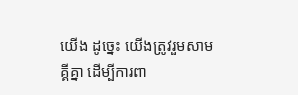យើង ដូច្នេះ យើងត្រូវរួមសាមគ្គីគ្នា ដើម្បីការពា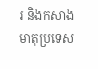រ និងកសាងមាតុប្រទេស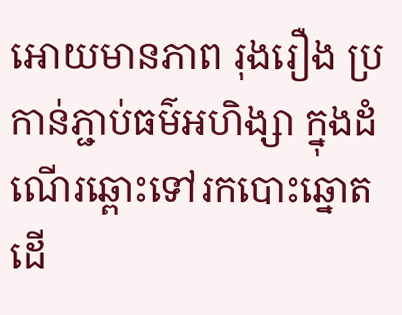អោយមានភាព រុងរឿង ប្រកាន់ភ្ជាប់ធម៌អហិង្សា ក្នុងដំណើរឆ្ពោះទៅរកបោះឆ្នោតដើ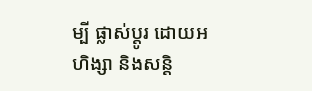ម្បី ផ្លាស់ប្តូរ ដោយអហិង្សា និងសន្តិ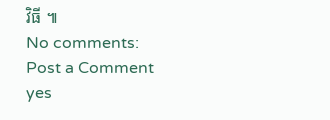វិធី ៕
No comments:
Post a Comment
yes